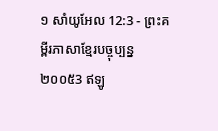១ សាំយូអែល 12:3 - ព្រះគម្ពីរភាសាខ្មែរបច្ចុប្បន្ន ២០០៥3 ឥឡូ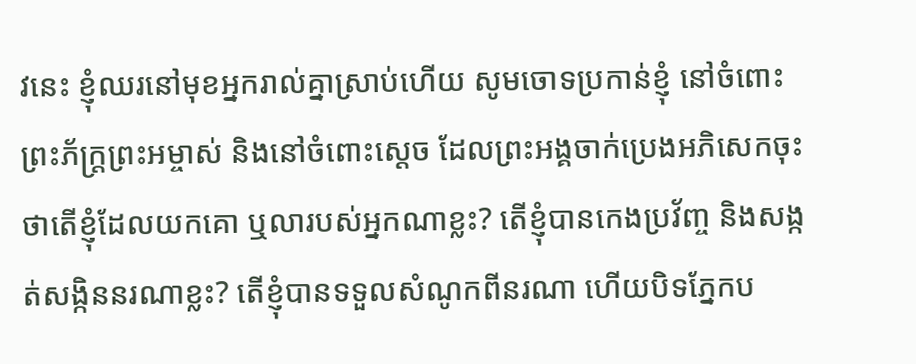វនេះ ខ្ញុំឈរនៅមុខអ្នករាល់គ្នាស្រាប់ហើយ សូមចោទប្រកាន់ខ្ញុំ នៅចំពោះព្រះភ័ក្ត្រព្រះអម្ចាស់ និងនៅចំពោះស្ដេច ដែលព្រះអង្គចាក់ប្រេងអភិសេកចុះ ថាតើខ្ញុំដែលយកគោ ឬលារបស់អ្នកណាខ្លះ? តើខ្ញុំបានកេងប្រវ័ញ្ច និងសង្កត់សង្កិននរណាខ្លះ? តើខ្ញុំបានទទួលសំណូកពីនរណា ហើយបិទភ្នែកប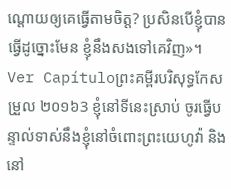ណ្ដោយឲ្យគេធ្វើតាមចិត្ត? ប្រសិនបើខ្ញុំបានធ្វើដូច្នោះមែន ខ្ញុំនឹងសងទៅគេវិញ»។ Ver Capítuloព្រះគម្ពីរបរិសុទ្ធកែសម្រួល ២០១៦3 ខ្ញុំនៅទីនេះស្រាប់ ចូរធ្វើបន្ទាល់ទាស់នឹងខ្ញុំនៅចំពោះព្រះយេហូវ៉ា និងនៅ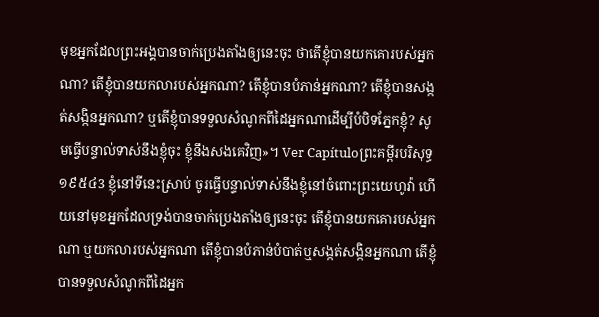មុខអ្នកដែលព្រះអង្គបានចាក់ប្រេងតាំងឲ្យនេះចុះ ថាតើខ្ញុំបានយកគោរបស់អ្នកណា? តើខ្ញុំបានយកលារបស់អ្នកណា? តើខ្ញុំបានបំភាន់អ្នកណា? តើខ្ញុំបានសង្កត់សង្កិនអ្នកណា? ឬតើខ្ញុំបានទទួលសំណូកពីដៃអ្នកណាដើម្បីបំបិទភ្នែកខ្ញុំ? សូមធ្វើបន្ទាល់ទាស់នឹងខ្ញុំចុះ ខ្ញុំនឹងសងគេវិញ»។ Ver Capítuloព្រះគម្ពីរបរិសុទ្ធ ១៩៥៤3 ខ្ញុំនៅទីនេះស្រាប់ ចូរធ្វើបន្ទាល់ទាស់នឹងខ្ញុំនៅចំពោះព្រះយេហូវ៉ា ហើយនៅមុខអ្នកដែលទ្រង់បានចាក់ប្រេងតាំងឲ្យនេះចុះ តើខ្ញុំបានយកគោរបស់អ្នកណា ឬយកលារបស់អ្នកណា តើខ្ញុំបានបំភាន់បំបាត់ឬសង្កត់សង្កិនអ្នកណា តើខ្ញុំបានទទួលសំណូកពីដៃអ្នក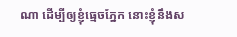ណា ដើម្បីឲ្យខ្ញុំធ្មេចភ្នែក នោះខ្ញុំនឹងស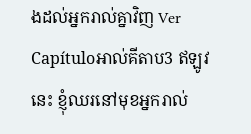ងដល់អ្នករាល់គ្នាវិញ Ver Capítuloអាល់គីតាប3 ឥឡូវនេះ ខ្ញុំឈរនៅមុខអ្នករាល់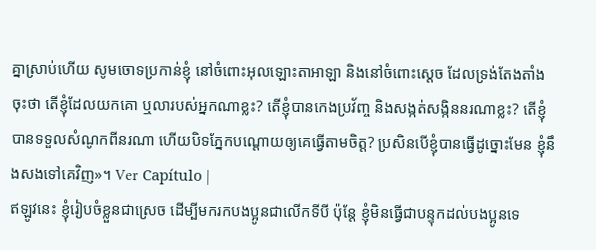គ្នាស្រាប់ហើយ សូមចោទប្រកាន់ខ្ញុំ នៅចំពោះអុលឡោះតាអាឡា និងនៅចំពោះស្តេច ដែលទ្រង់តែងតាំងចុះថា តើខ្ញុំដែលយកគោ ឬលារបស់អ្នកណាខ្លះ? តើខ្ញុំបានកេងប្រវ័ញ្ច និងសង្កត់សង្កិននរណាខ្លះ? តើខ្ញុំបានទទួលសំណូកពីនរណា ហើយបិទភ្នែកបណ្តោយឲ្យគេធ្វើតាមចិត្ត? ប្រសិនបើខ្ញុំបានធ្វើដូច្នោះមែន ខ្ញុំនឹងសងទៅគេវិញ»។ Ver Capítulo |
ឥឡូវនេះ ខ្ញុំរៀបចំខ្លួនជាស្រេច ដើម្បីមករកបងប្អូនជាលើកទីបី ប៉ុន្តែ ខ្ញុំមិនធ្វើជាបន្ទុកដល់បងប្អូនទេ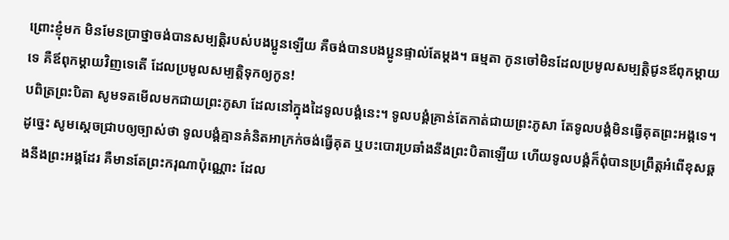ព្រោះខ្ញុំមក មិនមែនប្រាថ្នាចង់បានសម្បត្តិរបស់បងប្អូនឡើយ គឺចង់បានបងប្អូនផ្ទាល់តែម្ដង។ ធម្មតា កូនចៅមិនដែលប្រមូលសម្បត្តិជូនឪពុកម្ដាយទេ គឺឪពុកម្ដាយវិញទេតើ ដែលប្រមូលសម្បត្តិទុកឲ្យកូន!
បពិត្រព្រះបិតា សូមទតមើលមកជាយព្រះភូសា ដែលនៅក្នុងដៃទូលបង្គំនេះ។ ទូលបង្គំគ្រាន់តែកាត់ជាយព្រះភូសា តែទូលបង្គំមិនធ្វើគុតព្រះអង្គទេ។ ដូច្នេះ សូមស្ដេចជ្រាបឲ្យច្បាស់ថា ទូលបង្គំគ្មានគំនិតអាក្រក់ចង់ធ្វើគុត ឬបះបោរប្រឆាំងនឹងព្រះបិតាឡើយ ហើយទូលបង្គំក៏ពុំបានប្រព្រឹត្តអំពើខុសឆ្គងនឹងព្រះអង្គដែរ គឺមានតែព្រះករុណាប៉ុណ្ណោះ ដែល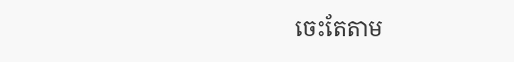ចេះតែតាម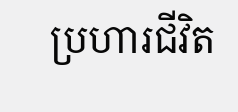ប្រហារជីវិត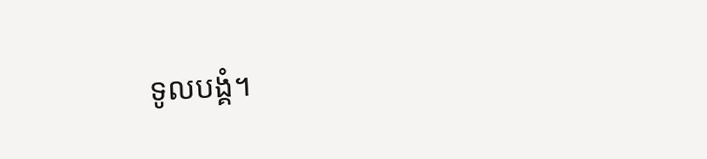ទូលបង្គំ។